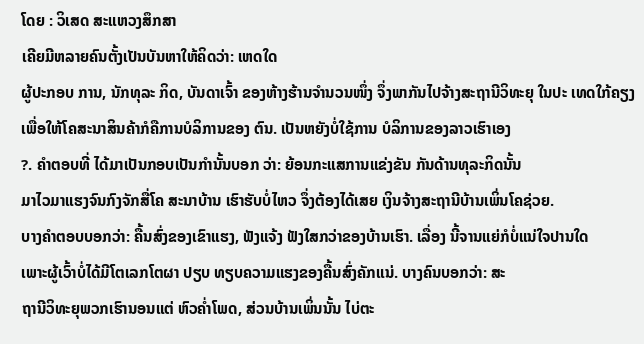ໂດຍ : ວິເສດ ສະແຫວງສຶກສາ
ເຄີຍມີຫລາຍຄົນຕັ້ງເປັນບັນຫາໃຫ້ຄິດວ່າ: ເຫດໃດ
ຜູ້ປະກອບ ການ, ນັກທຸລະ ກິດ, ບັນດາເຈົ້າ ຂອງຫ້າງຮ້ານຈຳນວນໜຶ່ງ ຈຶ່ງພາກັນໄປຈ້າງສະຖານີວິທະຍຸ ໃນປະ ເທດໃກ້ຄຽງ
ເພື່ອໃຫ້ໂຄສະນາສິນຄ້າກໍຄືການບໍລິການຂອງ ຕົນ. ເປັນຫຍັງບໍ່ໃຊ້ການ ບໍລິການຂອງລາວເຮົາເອງ
?. ຄຳຕອບທີ່ ໄດ້ມາເປັນກອບເປັນກຳນັ້ນບອກ ວ່າ: ຍ້ອນກະແສການແຂ່ງຂັນ ກັນດ້ານທຸລະກິດນັ້ນ
ມາໄວມາແຮງຈົນກົງຈັກສື່ໂຄ ສະນາບ້ານ ເຮົາຮັບບໍ່ໄຫວ ຈຶ່ງຕ້ອງໄດ້ເສຍ ເງິນຈ້າງສະຖານີບ້ານເພິ່ນໂຄຊ່ວຍ.
ບາງຄຳຕອບບອກວ່າ: ຄື້ນສົ່ງຂອງເຂົາແຮງ, ຟັງແຈ້ງ ຟັງໃສກວ່າຂອງບ້ານເຮົາ. ເລື່ອງ ນີ້ຈານແຍ່ກໍບໍ່ແນ່ໃຈປານໃດ
ເພາະຜູ້ເວົ້າບໍ່ໄດ້ມີໂຕເລກໂຕຜາ ປຽບ ທຽບຄວາມແຮງຂອງຄື້ນສົ່ງຄັກແນ່. ບາງຄົນບອກວ່າ: ສະ
ຖານີວິທະຍຸພວກເຮົານອນແຕ່ ຫົວຄໍ່າໂພດ, ສ່ວນບ້ານເພິ່ນນັ້ນ ໄບ່ຕະ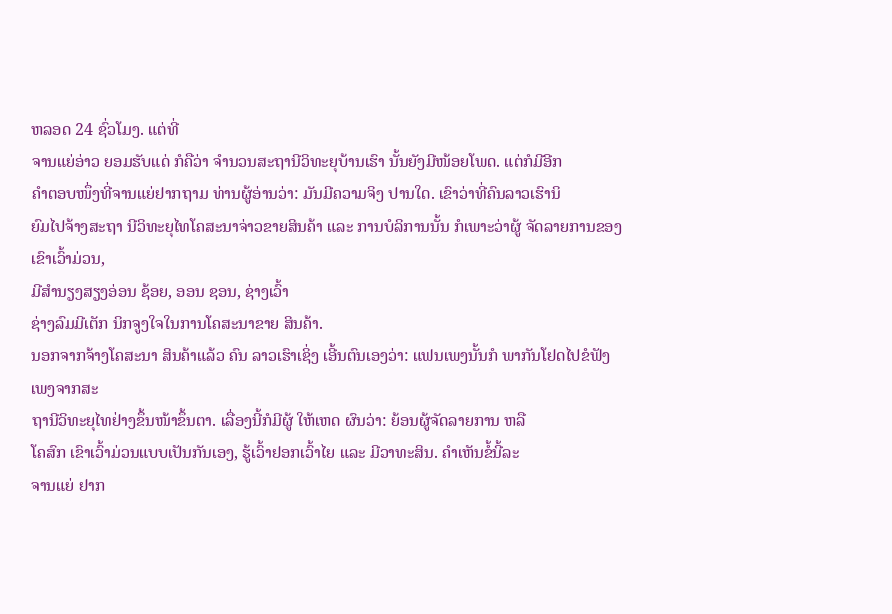ຫລອດ 24 ຊົ່ວໂມງ. ແຕ່ທີ່
ຈານແຍ່ອ່າວ ຍອມຮັບແດ່ ກໍຄືວ່າ ຈຳນວນສະຖານີວິທະຍຸບ້ານເຮົາ ນັ້ນຍັງມີໜ້ອຍໂພດ. ແຕ່ກໍມີອີກ
ຄຳຕອບໜຶ່ງທີ່ຈານແຍ່ຢາກຖາມ ທ່ານຜູ້ອ່ານວ່າ: ມັນມີຄວາມຈິງ ປານໃດ. ເຂົາວ່າທີ່ຄົນລາວເຮົານິ
ຍົມໄປຈ້າງສະຖາ ນີວິທະຍຸໄທໂຄສະນາຈ່າວຂາຍສິນຄ້າ ແລະ ການບໍລິການນັ້ນ ກໍເພາະວ່າຜູ້ ຈັດລາຍການຂອງເຂົາເວົ້າມ່ວນ,
ມີສຳນຽງສຽງອ່ອນ ຊ້ອຍ, ອອນ ຊອນ, ຊ່າງເວົ້າ
ຊ່າງລົມມີເຕັກ ນິກຈູງໃຈໃນການໂຄສະນາຂາຍ ສິນຄ້າ.
ນອກຈາກຈ້າງໂຄສະນາ ສິນຄ້າແລ້ວ ຄົນ ລາວເຮົາເຊິ່ງ ເອີ້ນຕົນເອງວ່າ: ແຟນເພງນັ້ນກໍ ພາກັນໂຢດໄປຂໍຟັງເພງຈາກສະ
ຖານີວິທະຍຸໄທຢ່າງຂຶ້ນໜ້າຂຶ້ນຕາ. ເລື່ອງນີ້ກໍມີຜູ້ ໃຫ້ເຫດ ຜົນວ່າ: ຍ້ອນຜູ້ຈັດລາຍການ ຫລື
ໂຄສົກ ເຂົາເວົ້າມ່ວນແບບເປັນກັນເອງ, ຮູ້ເວົ້າຢອກເວົ້າໄຍ ແລະ ມີວາທະສິນ. ຄຳເຫັນຂໍ້ນີ້ລະ
ຈານແຍ່ ຢາກ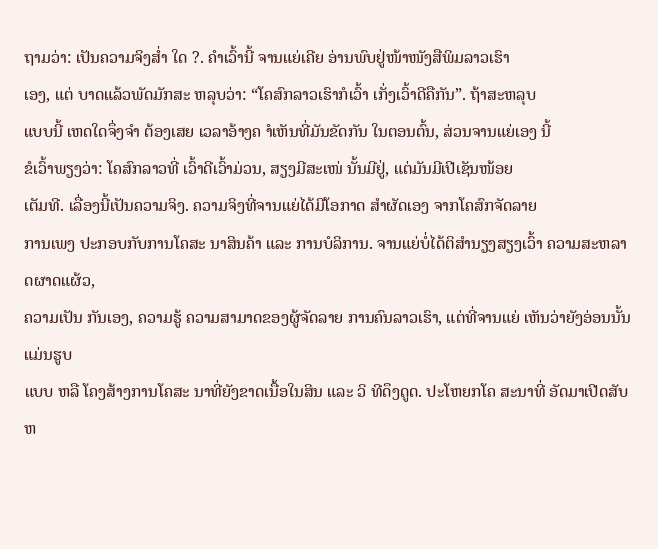ຖາມວ່າ: ເປັນຄວາມຈິງສໍ່າ ໃດ ?. ຄຳເວົ້ານີ້ ຈານແຍ່ເຄີຍ ອ່ານພົບຢູ່ໜ້າໜັງສືພິມລາວເຮົາ
ເອງ, ແຕ່ ບາດແລ້ວພັດມັກສະ ຫລຸບວ່າ: “ໂຄສົກລາວເຮົາກໍເວົ້າ ເກັ່ງເວົ້າດີຄືກັນ”. ຖ້າສະຫລຸບ
ແບບນີ້ ເຫດໃດຈຶ່ງຈຳ ຕ້ອງເສຍ ເວລາອ້າງຄ ຳເຫັນທີ່ມັນຂັດກັນ ໃນຕອນຕົ້ນ, ສ່ວນຈານແຍ່ເອງ ນີ້
ຂໍເວົ້າພຽງວ່າ: ໂຄສົກລາວທີ່ ເວົ້າດີເວົ້າມ່ວນ, ສຽງມີສະເໜ່ ນັ້ນມີຢູ່, ແຕ່ມັນມີເປີເຊັນໜ້ອຍ
ເຕັມທີ. ເລື່ອງນີ້ເປັນຄວາມຈິງ. ຄວາມຈິງທີ່ຈານແຍ່ໄດ້ມີໂອກາດ ສຳຜັດເອງ ຈາກໂຄສົກຈັດລາຍ
ການເພງ ປະກອບກັບການໂຄສະ ນາສິນຄ້າ ແລະ ການບໍລິການ. ຈານແຍ່ບໍ່ໄດ້ຕິສຳນຽງສຽງເວົ້າ ຄວາມສະຫລາດຜາດແຜ້ວ,
ຄວາມເປັນ ກັນເອງ, ຄວາມຮູ້ ຄວາມສາມາດຂອງຜູ້ຈັດລາຍ ການຄົນລາວເຮົາ, ແຕ່ທີ່ຈານແຍ່ ເຫັນວ່າຍັງອ່ອນນັ້ນແມ່ນຮູບ
ແບບ ຫລື ໂຄງສ້າງການໂຄສະ ນາທີ່ຍັງຂາດເນື້ອໃນສິນ ແລະ ວິ ທີດຶງດູດ. ປະໂຫຍກໂຄ ສະນາທີ່ ອັດມາເປີດສັບຫ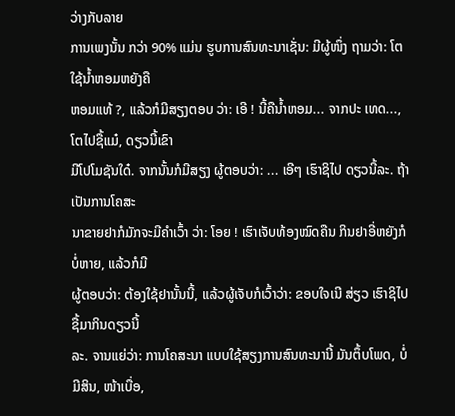ວ່າງກັບລາຍ
ການເພງນັ້ນ ກວ່າ 90% ແມ່ນ ຮູບການສົນທະນາເຊັ່ນ: ມີຜູ້ໜຶ່ງ ຖາມວ່າ: ໂຕໃຊ້ນ້ຳຫອມຫຍັງຄື
ຫອມແທ້ ?, ແລ້ວກໍມີສຽງຕອບ ວ່າ: ເອີ ! ນີ້ຄືນ້ຳຫອມ... ຈາກປະ ເທດ..., ໂຕໄປຊື້ແມ໋, ດຽວນີ້ເຂົາ
ມີໂປໂມຊັນໃດ໋. ຈາກນັ້ນກໍມີສຽງ ຜູ້ຕອບວ່າ: ... ເອີໆ ເຮົາຊິໄປ ດຽວນີ້ລະ. ຖ້າເປັນການໂຄສະ
ນາຂາຍຢາກໍມັກຈະມີຄຳເວົ້າ ວ່າ: ໂອຍ ! ເຮົາເຈັບທ້ອງໝົດຄືນ ກິນຢາອີ່ຫຍັງກໍບໍ່ຫາຍ, ແລ້ວກໍມີ
ຜູ້ຕອບວ່າ: ຕ້ອງໃຊ້ຢານັ້ນນີ້, ແລ້ວຜູ້ເຈັບກໍເວົ້າວ່າ: ຂອບໃຈເນີ ສ່ຽວ ເຮົາຊິໄປຊື້ມາກິນດຽວນີ້
ລະ. ຈານແຍ່ວ່າ: ການໂຄສະນາ ແບບໃຊ້ສຽງການສົນທະນານີ້ ມັນຕຶ້ບໂພດ, ບໍ່ມີສິນ, ໜ້າເບື່ອ,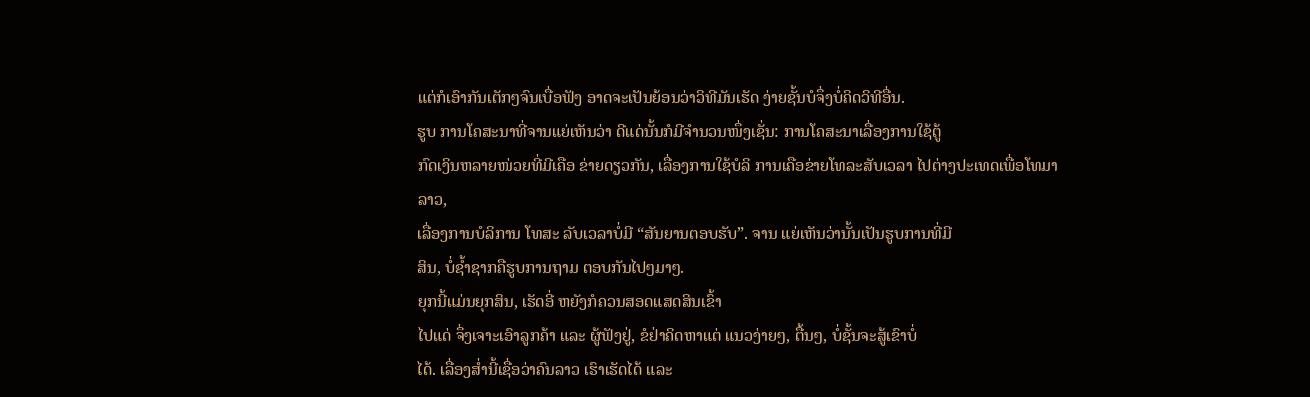ແຕ່ກໍເອົາກັນເຕັກໆຈົນເບື່ອຟັງ ອາດຈະເປັນຍ້ອນວ່າວິທີມັນເຮັດ ງ່າຍຊັ້ນບໍຈຶ່ງບໍ່ຄິດວິທີອື່ນ.
ຮູບ ການໂຄສະນາທີ່ຈານແຍ່ເຫັນວ່າ ດີແດ່ນັ້ນກໍມີຈຳນວນໜຶ່ງເຊັ່ນ: ການໂຄສະນາເລື່ອງການໃຊ້ຕູ້
ກົດເງິນຫລາຍໜ່ວຍທີ່ມີເຄືອ ຂ່າຍດຽວກັນ, ເລື່ອງການໃຊ້ບໍລິ ການເຄືອຂ່າຍໂທລະສັບເວລາ ໄປຕ່າງປະເທດເພື່ອໂທມາລາວ,
ເລື່ອງການບໍລິການ ໂທສະ ລັບເວລາບໍ່ມີ “ສັນຍານຕອບຮັບ”. ຈານ ແຍ່ເຫັນວ່ານັ້ນເປັນຮູບການທີ່ມີ
ສິນ, ບໍ່ຊ້ຳຊາກຄືຮູບການຖາມ ຕອບກັນໄປໆມາໆ.
ຍຸກນີ້ແມ່ນຍຸກສິນ, ເຮັດອີ່ ຫຍັງກໍຄວນສອດແສດສິນເຂົ້າ
ໄປແດ່ ຈຶ່ງເຈາະເອົາລູກຄ້າ ແລະ ຜູ້ຟັງຢູ່, ຂໍຢ່າຄິດຫາແຕ່ ແນວງ່າຍໆ, ຕື້ນໆ, ບໍ່ຊັ້ນຈະສູ້ເຂົາບໍ່
ໄດ້. ເລື່ອງສໍ່ານີ້ເຊື່ອວ່າຄົນລາວ ເຮົາເຮັດໄດ້ ແລະ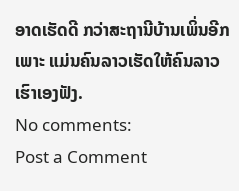ອາດເຮັດດີ ກວ່າສະຖານີບ້ານເພິ່ນອີກ
ເພາະ ແມ່ນຄົນລາວເຮັດໃຫ້ຄົນລາວ ເຮົາເອງຟັງ.
No comments:
Post a Comment